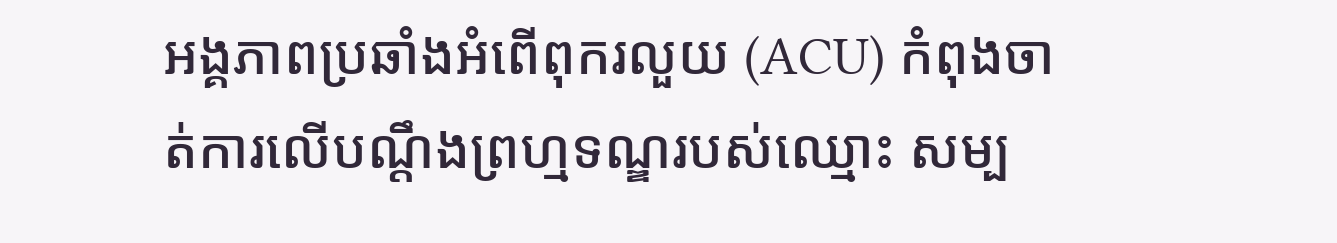អង្គភាពប្រឆាំងអំពើពុករលួយ (ACU) កំពុងចាត់ការលើបណ្តឹងព្រហ្មទណ្ឌរបស់ឈ្មោះ សម្ប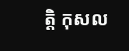ត្តិ កុសល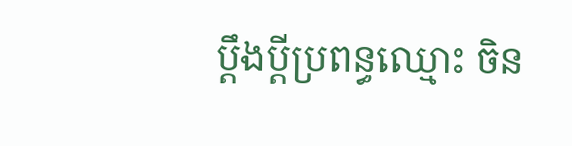ប្តឹងប្តីប្រពន្ធឈ្មោះ ចិន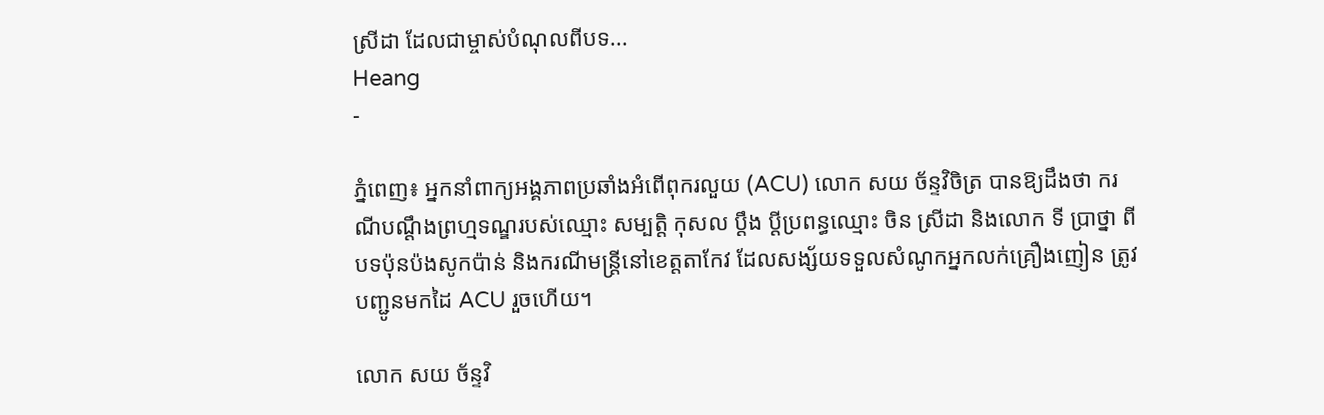ស្រីដា ដែលជាម្ចាស់បំណុលពីបទ...
Heang
-

ភ្នំពេញ៖ អ្នកនាំពាក្យអង្គភាពប្រឆាំងអំពើពុករលួយ (ACU) លោក សយ ច័ន្ទវិចិត្រ បានឱ្យដឹងថា ករណីបណ្តឹងព្រហ្មទណ្ឌរបស់ឈ្មោះ សម្បត្តិ កុសល ប្តឹង ប្តីប្រពន្ធឈ្មោះ ចិន ស្រីដា និងលោក ទី ប្រាថ្នា ពីបទប៉ុនប៉ងសូកប៉ាន់ និងករណីមន្ត្រីនៅខេត្តតាកែវ ដែលសង្ស័យទទួលសំណូកអ្នកលក់គ្រឿងញៀន ត្រូវបញ្ជូនមកដៃ ACU រួចហើយ។

លោក សយ ច័ន្ទវិ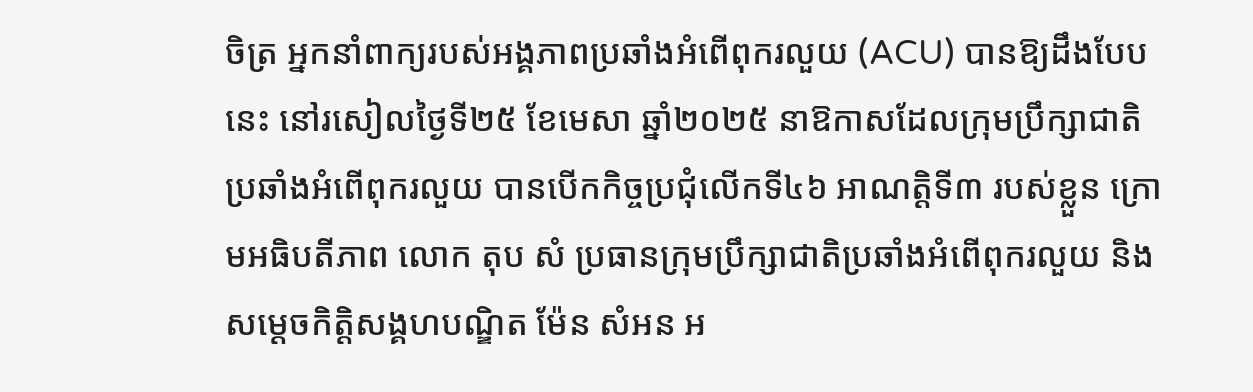ចិត្រ អ្នកនាំពាក្យរបស់អង្គភាពប្រឆាំងអំពើពុករលួយ (ACU) បានឱ្យដឹងបែបនេះ នៅរសៀលថ្ងៃទី២៥ ខែមេសា ឆ្នាំ២០២៥ នាឱកាសដែលក្រុមប្រឹក្សាជាតិប្រឆាំងអំពើពុករលួយ បានបើកកិច្ចប្រជុំលើកទី៤៦ អាណត្តិទី៣ របស់ខ្លួន ក្រោមអធិបតីភាព លោក តុប សំ ប្រធានក្រុមប្រឹក្សាជាតិប្រឆាំងអំពើពុករលួយ និងសម្ដេចកិត្តិសង្គហបណ្ឌិត ម៉ែន សំអន អ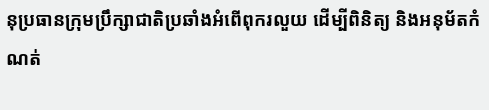នុប្រធានក្រុមប្រឹក្សាជាតិប្រឆាំងអំពើពុករលួយ ដើម្បីពិនិត្យ និងអនុម័តកំណត់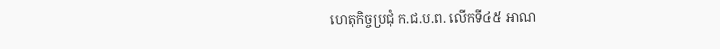ហេតុកិច្ចប្រជុំ ក.ជ.ប.ព. លើកទី៤៥ អាណ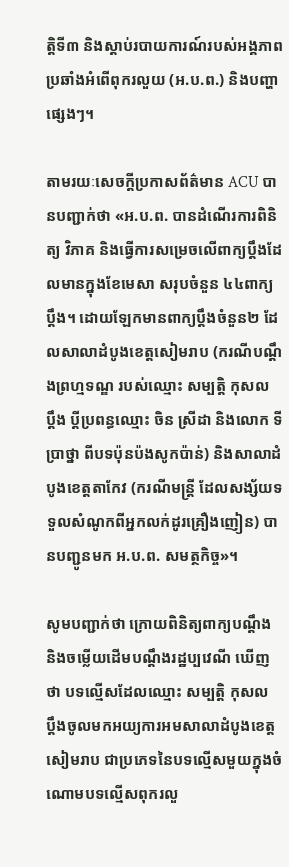ត្តិទី៣ និងស្តាប់របាយការណ៍របស់អង្គភាពប្រឆាំងអំពើពុករលួយ (អ.ប.ព.) និងបញ្ហាផ្សេងៗ។

តាមរយៈសេចក្តីប្រកាសព័ត៌មាន ACU បានបញ្ជាក់ថា «អ.ប.ព. បានដំណើរការពិនិត្យ វិភាគ និងធ្វើការសម្រេចលើពាក្យប្ដឹងដែលមានក្នុងខែមេសា សរុបចំនួន ៤៤ពាក្យប្ដឹង។ ដោយឡែកមានពាក្យប្ដឹងចំនួន២ ដែលសាលាដំបូងខេត្តសៀមរាប (ករណីបណ្តឹងព្រហ្មទណ្ឌ របស់ឈ្មោះ សម្បត្តិ កុសល ប្តឹង ប្តីប្រពន្ធឈ្មោះ ចិន ស្រីដា និងលោក ទី ប្រាថ្នា ពីបទប៉ុនប៉ងសូកប៉ាន់) និងសាលាដំបូងខេត្តតាកែវ (ករណីមន្ត្រី ដែលសង្ស័យទទួលសំណូកពីអ្នកលក់ដូរគ្រឿងញៀន) បានបញ្ជូនមក អ.ប.ព. សមត្ថកិច្ច»។

សូមបញ្ជាក់ថា ក្រោយពិនិត្យពាក្យបណ្ដឹង និងចម្លើយដើមបណ្តឹងរដ្ឋប្បវេណី ឃើញថា បទល្មើសដែលឈ្មោះ សម្បត្តិ កុសល ប្តឹងចូលមកអយ្យការអមសាលាដំបូងខេត្តសៀមរាប ជាប្រភេទនៃបទល្មើសមួយក្នុងចំណោមបទល្មើសពុករលួ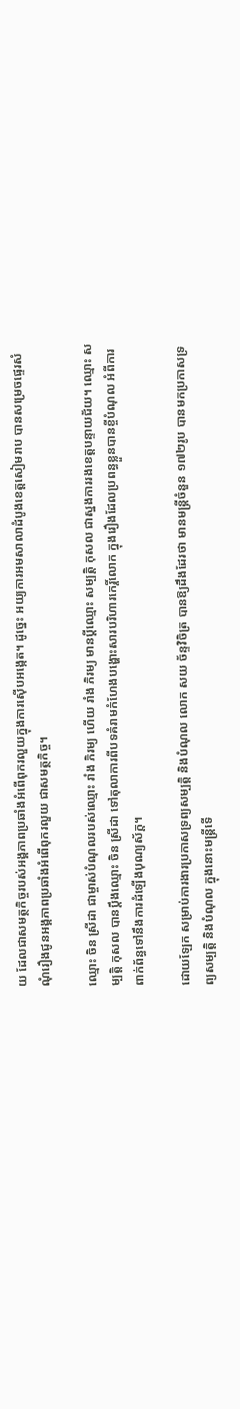យ ដែលជាសមត្ថកិច្ចរបស់អង្គភាពប្រឆាំងអំពើពុករលួយក្នុងការស៊ើបអង្កេត។ ដូច្នេះ អយ្យការអមសាលាដំបូងខេត្តសៀមរាប បានសម្រេចផ្ទេរសំណុំរឿងជូនអង្គភាពប្រឆាំងអំពើពុករលួយ ជាសមត្ថកិច្ច។

ឈ្មោះ ចិន ស្រីដា ជាម្ចាស់បំណុលរបស់ឈ្មោះ រាំង ភិរម្យ ហើយ រាំង ភិរម្យ មានប្តីឈ្មោះ សម្បត្តិ កុសល ជាស្នងការរងខេត្តបន្ទាយជ័យ។ ឈ្មោះ សម្បត្តិ កុសល បានប្តឹងឈ្មោះ ចិន ស្រីដា ទៅតុលាការពីបទគំរាមកំហែងបង្ហោះសារបរិហារកេរ្តិ៍លោក ក្នុងរឿងដែលប្រពន្ធខ្លួនបានខ្ចីបំណុល អំពីការពាក់ព័ន្ធទៅនឹងការដំឡើងបុណ្យស័ក្ត។

ដោយឡែក សម្រាប់ការងារប្រកាសទ្រព្យសម្បត្តិ និងបំណុល លោក សយ ច័ន្ទវិចិត្រ បានឱ្យដឹងដែរថា មានមន្ត្រីចំនួន ១៧២រូប បានមកប្រកាសទ្រព្យសម្បត្តិ និងបំណុល ក្នុងនោះមន្ត្រីទើ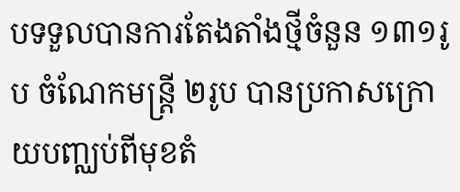បទទួលបានការតែងតាំងថ្មីចំនួន ១៣១រូប ចំណែកមន្ត្រី ២រូប បានប្រកាសក្រោយបញ្ឈប់ពីមុខតំ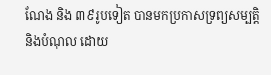ណែង និង ៣៩រូបទៀត បានមកប្រកាសទ្រព្យសម្បត្តិ និងបំណុល ដោយ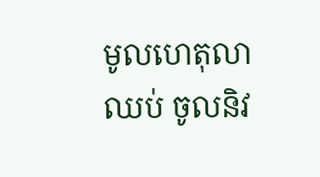មូលហេតុលាឈប់ ចូលនិវ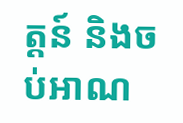ត្តន៍ និងចប់អាណ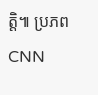ត្តិ៕ ប្រភព CNN